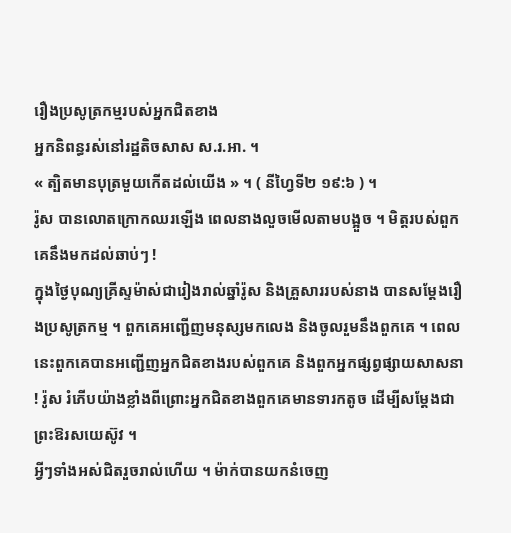រឿងប្រសូត្រកម្មរបស់អ្នកជិតខាង
អ្នកនិពន្ធរស់នៅរដ្ឋតិចសាស ស.រ.អា. ។
« ត្បិតមានបុត្រមួយកើតដល់យើង » ។ ( នីហ្វៃទី២ ១៩:៦ ) ។
រ៉ូស បានលោតក្រោកឈរឡើង ពេលនាងលួចមើលតាមបង្អួច ។ មិត្តរបស់ពួកគេនឹងមកដល់ឆាប់ៗ !
ក្នុងថ្ងៃបុណ្យគ្រីស្ទម៉ាស់ជារៀងរាល់ឆ្នាំរ៉ូស និងគ្រួសាររបស់នាង បានសម្តែងរឿងប្រសូត្រកម្ម ។ ពួកគេអញ្ជើញមនុស្សមកលេង និងចូលរួមនឹងពួកគេ ។ ពេលនេះពួកគេបានអញ្ជើញអ្នកជិតខាងរបស់ពួកគេ និងពួកអ្នកផ្សព្វផ្សាយសាសនា ! រ៉ូស រំភើបយ៉ាងខ្លាំងពីព្រោះអ្នកជិតខាងពួកគេមានទារកតូច ដើម្បីសម្តែងជាព្រះឱរសយេស៊ូវ ។
អ្វីៗទាំងអស់ជិតរួចរាល់ហើយ ។ ម៉ាក់បានយកនំចេញ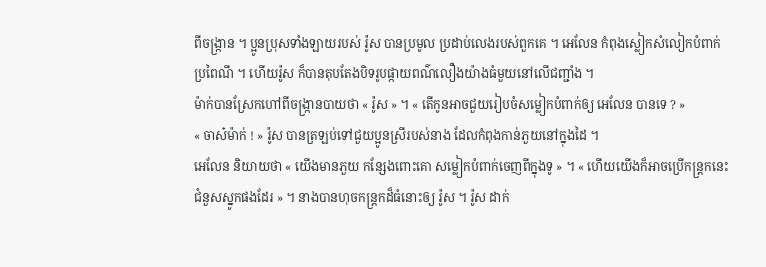ពីចង្ក្រាន ។ ប្អូនប្រុសទាំងឡាយរបស់ រ៉ូស បានប្រមូល ប្រដាប់លេងរបស់ពួកគេ ។ អេលែន កំពុងស្លៀកសំលៀកបំពាក់ប្រពៃណី ។ ហើយរ៉ូស ក៏បានតុបតែងបិទរូបផ្កាយពណ៌លឿងយ៉ាងធំមួយនៅលើជញ្ជាំង ។
ម៉ាក់បានស្រែកហៅពីចង្ក្រានបាយថា « រ៉ូស » ។ « តើកូនអាចជួយរៀបចំសម្លៀកបំពាក់ឲ្យ អេលែន បានទេ ? »
« ចាស៎ម៉ាក់ ! » រ៉ូស បានត្រឡប់ទៅជួយប្អូនស្រីរបស់នាង ដែលកំពុងកាន់ភួយនៅក្នុងដៃ ។
អេលែន និយាយថា « យើងមានភួយ កន្សែងពោះគោ សម្លៀកបំពាក់ចេញពីក្នុងទូ » ។ « ហើយយើងក៏អាចប្រើកន្ត្រកនេះជំនួសស្នូកផងដែរ » ។ នាងបានហុចកន្ត្រកដ៏ធំនោះឲ្យ រ៉ូស ។ រ៉ូស ដាក់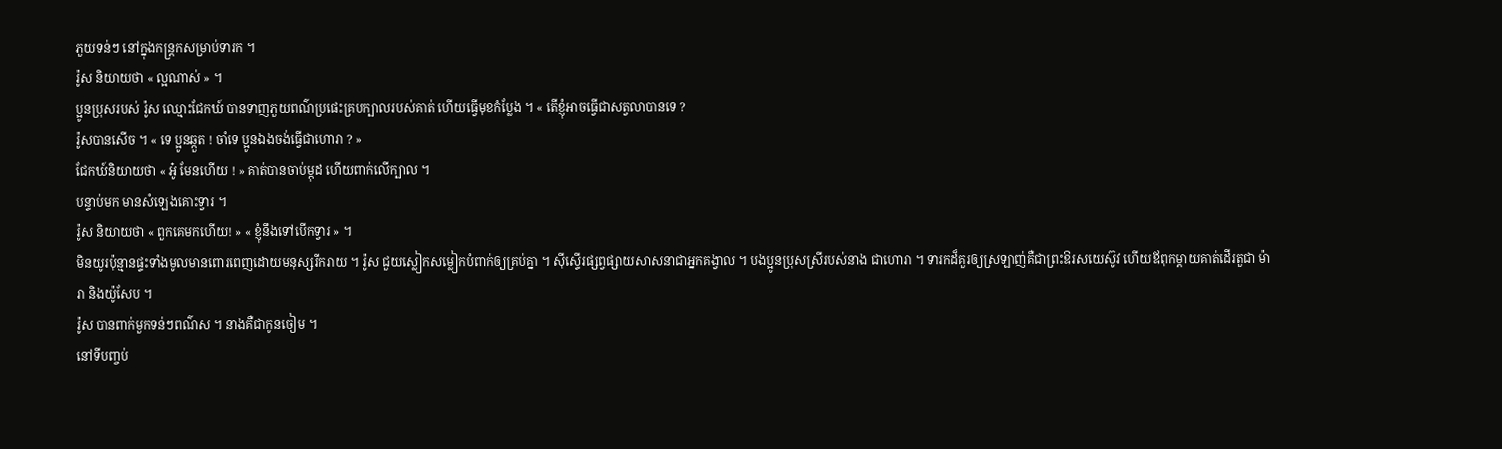ភួយទន់ៗ នៅក្នុងកន្ត្រកសម្រាប់ទារក ។
រ៉ូស និយាយថា « ល្អណាស់ » ។
ប្អូនប្រុសរបស់ រ៉ូស ឈ្មោះជែកឃ៍ បានទាញភួយពណ៌ប្រផេះគ្របក្បាលរបស់គាត់ ហើយធ្វើមុខកំប្លែង ។ « តើខ្ញុំអាចធ្វើជាសត្វលាបានទេ ?
រ៉ូសបានសើច ។ « ទេ ប្អូនឆ្កួត ! ចាំទេ ប្អូនឯងចង់ធ្វើជាហោរា ? »
ជែកឃ៍និយាយថា « អូ៎ មែនហើយ ! » គាត់បានចាប់ម្កុដ ហើយពាក់លើក្បាល ។
បន្ទាប់មក មានសំឡេងគោះទ្វារ ។
រ៉ូស និយាយថា « ពួកគេមកហើយ! » « ខ្ញុំនឹងទៅបើកទ្វារ » ។
មិនយូរប៉ុន្មានផ្ទះទាំងមូលមានពោរពេញដោយមនុស្សរីករាយ ។ រ៉ូស ជួយស្លៀកសម្លៀកបំពាក់ឲ្យគ្រប់គ្នា ។ ស៊ីស្ទើរផ្សព្វផ្សាយសាសនាជាអ្នកគង្វាល ។ បងប្អូនប្រុសស្រីរបស់នាង ជាហោរា ។ ទារកដ៏គួរឲ្យស្រឡាញ់គឺជាព្រះឱរសយេស៊ូវ ហើយឪពុកម្តាយគាត់ដើរតួជា ម៉ារា និងយ៉ូសែប ។
រ៉ូស បានពាក់មួកទន់ៗពណ៌ស ។ នាងគឺជាកូនចៀម ។
នៅទីបញ្ចប់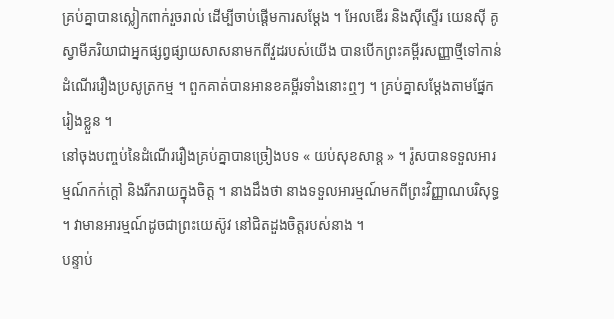គ្រប់គ្នាបានស្លៀកពាក់រួចរាល់ ដើម្បីចាប់ផ្តើមការសម្តែង ។ អែលឌើរ និងស៊ីស្ទើរ យេនស៊ី គូស្វាមីភរិយាជាអ្នកផ្សព្វផ្សាយសាសនាមកពីវួដរបស់យើង បានបើកព្រះគម្ពីរសញ្ញាថ្មីទៅកាន់ដំណើររឿងប្រសូត្រកម្ម ។ ពួកគាត់បានអានខគម្ពីរទាំងនោះឮៗ ។ គ្រប់គ្នាសម្តែងតាមផ្នែករៀងខ្លួន ។
នៅចុងបញ្ចប់នៃដំណើររឿងគ្រប់គ្នាបានច្រៀងបទ « យប់សុខសាន្ត » ។ រ៉ូសបានទទួលអារម្មណ៍កក់ក្តៅ និងរីករាយក្នុងចិត្ត ។ នាងដឹងថា នាងទទួលអារម្មណ៍មកពីព្រះវិញ្ញាណបរិសុទ្ធ ។ វាមានអារម្មណ៍ដូចជាព្រះយេស៊ូវ នៅជិតដួងចិត្តរបស់នាង ។
បន្ទាប់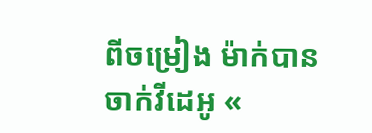ពីចម្រៀង ម៉ាក់បានចាក់វីដេអូ «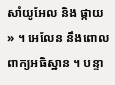សាំយូអែល និង ផ្កាយ » ។ អេលែន នឹងពោលពាក្យអធិស្ឋាន ។ បន្ទា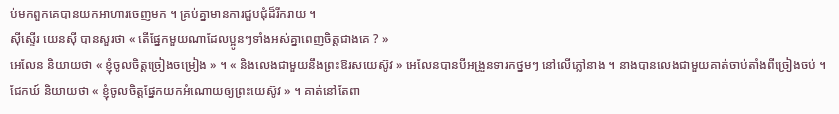ប់មកពួកគេបានយកអាហារចេញមក ។ គ្រប់គ្នាមានការជួបជុំដ៏រីករាយ ។
ស៊ីស្ទើរ យេនស៊ី បានសួរថា « តើផ្នែកមួយណាដែលប្អូនៗទាំងអស់គ្នាពេញចិត្តជាងគេ ? »
អេលែន និយាយថា « ខ្ញុំចូលចិត្តច្រៀងចម្រៀង » ។ « និងលេងជាមួយនឹងព្រះឱរសយេស៊ូវ » អេលែនបានបីអង្រួនទារកថ្នមៗ នៅលើភ្លៅនាង ។ នាងបានលេងជាមួយគាត់ចាប់តាំងពីច្រៀងចប់ ។
ជែកឃ៍ និយាយថា « ខ្ញុំចូលចិត្តផ្នែកយកអំណោយឲ្យព្រះយេស៊ូវ » ។ គាត់នៅតែពា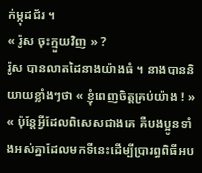ក់ម្កុដជ័រ ។
« រ៉ូស ចុះក្មួយវិញ » ?
រ៉ូស បានលាតដៃនាងយ៉ាងធំ ។ នាងបាននិយាយខ្លាំងៗថា « ខ្ញុំពេញចិត្តគ្រប់យ៉ាង ! » « ប៉ុន្តែអ្វីដែលពិសេសជាងគេ គឺបងប្អូនទាំងអស់គ្នាដែលមកទីនេះដើម្បីប្រារព្ធពិធីអប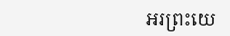អរព្រះយេ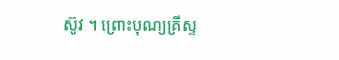ស៊ូវ ។ ព្រោះបុណ្យគ្រីស្ទ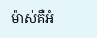ម៉ាស់គឺអំ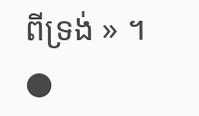ពីទ្រង់ » ។ ●